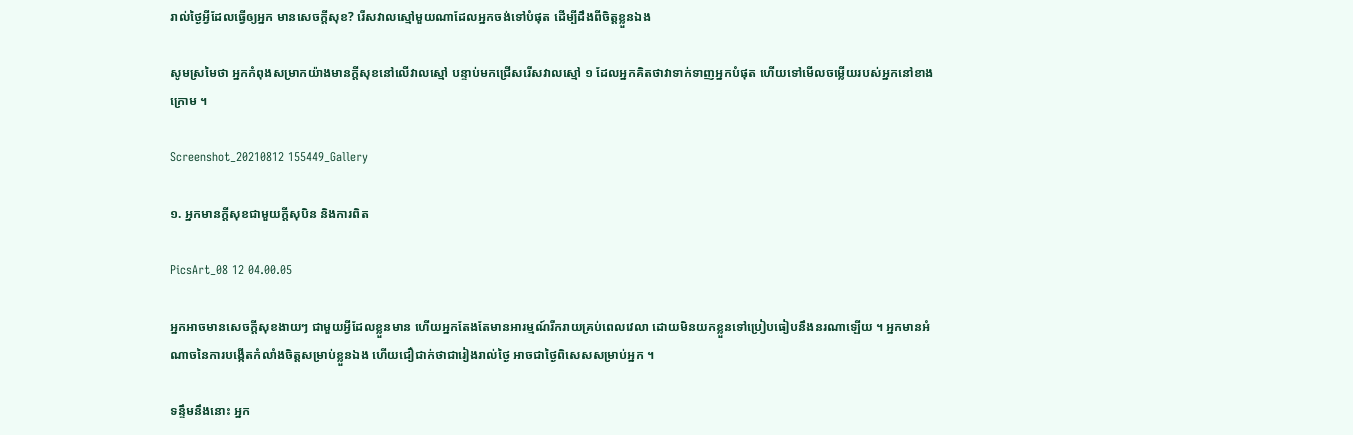រាល់ថ្ងៃអ្វីដែលធ្វើឲ្យអ្នក មានសេចក្តីសុខ? រើសវាលស្មៅមួយណាដែលអ្នកចង់ទៅបំផុត ដើម្បីដឹងពីចិត្តខ្លួនឯង

សូមស្រមៃថា អ្នកកំពុងសម្រាកយ៉ាងមានក្តីសុខនៅលើវាលស្មៅ បន្ទាប់មកជ្រើសរើសវាលស្មៅ ១ ដែលអ្នកគិតថាវាទាក់ទាញអ្នកបំផុត ហើយទៅមើលចម្លើយរបស់អ្នកនៅខាងក្រោម ។

Screenshot_20210812 155449_Gallery

១. អ្នកមានក្តីសុខជាមួយក្តីសុបិន និងការពិត

PicsArt_08 12 04.00.05

អ្នកអាចមានសេចក្តីសុខងាយៗ ជាមួយអ្វីដែលខ្លួនមាន ហើយអ្នកតែងតែមានអារម្មណ៍រីករាយគ្រប់ពេលវេលា ដោយមិនយកខ្លួនទៅប្រៀបធៀបនឹងនរណាឡើយ ។ អ្នកមានអំណាចនៃការបង្កើតកំលាំងចិត្តសម្រាប់ខ្លួនឯង ហើយជឿជាក់ថាជារៀងរាល់ថ្ងៃ អាចជាថ្ងៃពិសេសសម្រាប់អ្នក ។

ទន្ទឹមនឹងនោះ អ្នក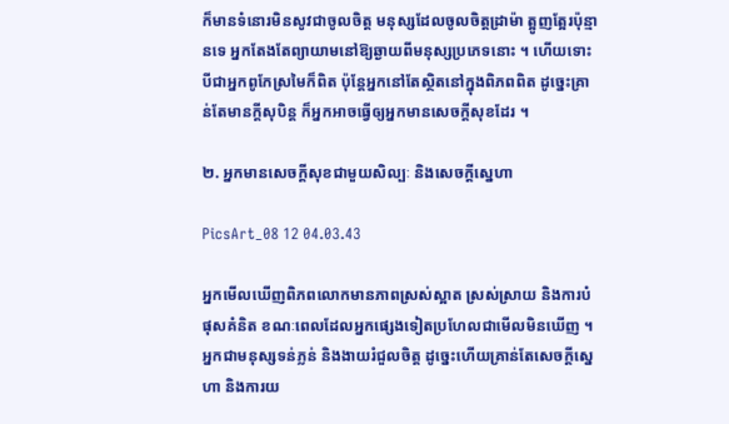ក៏មានទំនោរមិនសូវជាចូលចិត្ត មនុស្សដែលចូលចិត្តដ្រាម៉ា ត្អូញត្អែរប៉ុន្មានទេ អ្នកតែងតែព្យាយាមនៅឱ្យឆ្ងាយពីមនុស្សប្រភេទនោះ ។ ហើយទោះបីជាអ្នកពូកែស្រមៃក៏ពិត ប៉ុន្តែអ្នកនៅតែស្ថិតនៅក្នុងពិភពពិត ដូច្នេះគ្រាន់តែមានក្តីសុបិន្ត ក៏អ្នកអាចធ្វើឲ្យអ្នកមានសេចក្ដីសុខដែរ ។

២. អ្នកមានសេចក្តីសុខជាមួយសិល្បៈ និងសេចក្ដីស្នេហា

PicsArt_08 12 04.03.43

អ្នកមើលឃើញពិភពលោកមានភាពស្រស់ស្អាត ស្រស់ស្រាយ និងការបំផុសគំនិត ខណៈពេលដែលអ្នកផ្សេងទៀតប្រហែលជាមើលមិនឃើញ ។ អ្នកជាមនុស្សទន់ភ្លន់ និងងាយរំជួលចិត្ត ដូច្នេះហើយគ្រាន់តែសេចក្តីស្នេហា និងការយ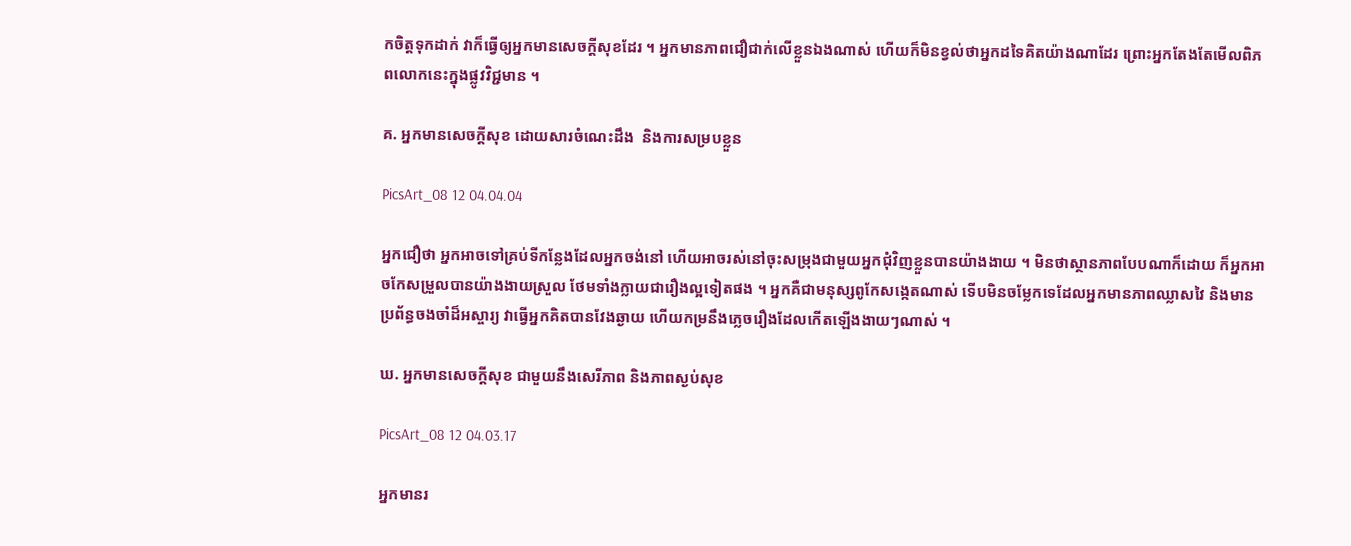កចិត្តទុកដាក់ វាក៏ធ្វើឲ្យអ្នកមានសេចក្តីសុខដែរ ។ អ្នកមានភាពជឿជាក់លើខ្លួនឯងណាស់ ហើយក៏មិនខ្វល់ថាអ្នកដទៃគិតយ៉ាងណាដែរ ព្រោះអ្នកតែងតែមើលពិភពលោកនេះក្នុងផ្លូវវិជ្ជមាន ។

គ. អ្នកមានសេចក្តីសុខ ដោយសារចំណេះដឹង  និងការសម្របខ្លួន

PicsArt_08 12 04.04.04

អ្នកជឿថា អ្នកអាចទៅគ្រប់ទីកន្លែងដែលអ្នកចង់នៅ ហើយអាចរស់នៅចុះសម្រុងជាមួយអ្នកជុំវិញខ្លួនបានយ៉ាងងាយ ។ មិនថាស្ថានភាពបែបណាក៏ដោយ ក៏អ្នកអាចកែសម្រួលបានយ៉ាងងាយស្រួល ថែមទាំងក្លាយជារឿងល្អទៀតផង ។ អ្នកគឺជាមនុស្សពូកែសង្កេតណាស់ ទើបមិនចម្លែកទេដែលអ្នកមានភាពឈ្លាសវៃ និងមានប្រព័ន្ធចងចាំដ៏អស្ចារ្យ វាធ្វើអ្នកគិតបានវែងឆ្ងាយ ហើយកម្រនឹងភ្លេចរឿងដែលកើតឡើងងាយៗណាស់ ។

ឃ. អ្នកមានសេចក្តីសុខ ជាមួយនឹងសេរីភាព និងភាពស្ងប់សុខ

PicsArt_08 12 04.03.17

អ្នកមានរ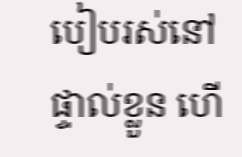បៀបរស់នៅផ្ទាល់ខ្លួន ហើ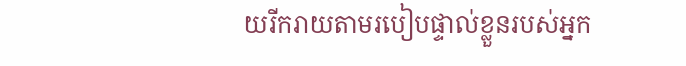យរីករាយតាមរបៀបផ្ទាល់ខ្លួនរបស់អ្នក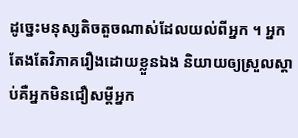ដូច្នេះមនុស្សតិចតួចណាស់ដែលយល់ពីអ្នក ។ អ្នកតែងតែវិភាគរឿងដោយខ្លួនឯង និយាយឲ្យស្រួលស្តាប់គឺអ្នកមិនជឿសម្តីអ្នក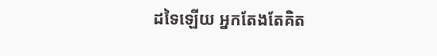ដទៃឡើយ អ្នកតែងតែគិត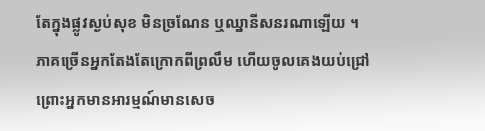តែក្នុងផ្លូវស្ងប់សុខ មិនច្រណែន ឬឈ្នានីសនរណាឡើយ ។ ភាគច្រើនអ្នកតែងតែក្រោកពីព្រលឹម ហើយចូលគេងយប់ជ្រៅ ព្រោះអ្នកមានអារម្មណ៍មានសេច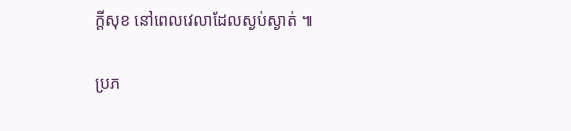ក្ដីសុខ នៅពេលវេលាដែលស្ងប់ស្ងាត់ ៕

ប្រភ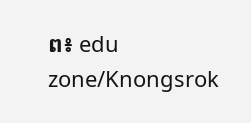ព៖ edu zone/Knongsrok